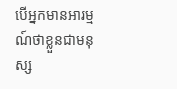បើអ្នកមានអារម្មណ៍ថាខ្លួនជាមនុស្ស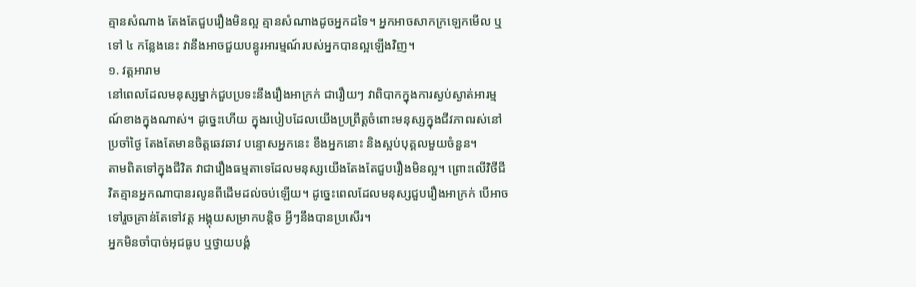គ្មានសំណាង តែងតែជួបរឿងមិនល្អ គ្មានសំណាងដូចអ្នកដទៃ។ អ្នកអាចសាកក្រឡេកមើល ឬទៅ ៤ កន្លែងនេះ វានឹងអាចជួយបន្ធូរអារម្មណ៍របស់អ្នកបានល្អឡើងវិញ។
១. វត្តអារាម
នៅពេលដែលមនុស្សម្នាក់ជួបប្រទះនឹងរឿងអាក្រក់ ជារឿយៗ វាពិបាកក្នុងការស្ងប់ស្ងាត់អារម្មណ៍ខាងក្នុងណាស់។ ដូច្នេះហើយ ក្នុងរបៀបដែលយើងប្រព្រឹត្តចំពោះមនុស្សក្នុងជីវភាពរស់នៅប្រចាំថ្ងៃ តែងតែមានចិត្តឆេវឆាវ បន្ទោសអ្នកនេះ ខឹងអ្នកនោះ និងស្អប់បុគ្គលមួយចំនួន។
តាមពិតទៅក្នុងជីវិត វាជារឿងធម្មតាទេដែលមនុស្សយើងតែងតែជួបរឿងមិនល្អ។ ព្រោះលើវិថីជីវិតគ្មានអ្នកណាបានរលូនពីដើមដល់ចប់ឡើយ។ ដូច្នេះពេលដែលមនុស្សជួបរឿងអាក្រក់ បើអាចទៅរួចគ្រាន់តែទៅវត្ត អង្គុយសម្រាកបន្តិច អ្វីៗនឹងបានប្រសើរ។
អ្នកមិនចាំបាច់អុជធូប ឬថ្វាយបង្គំ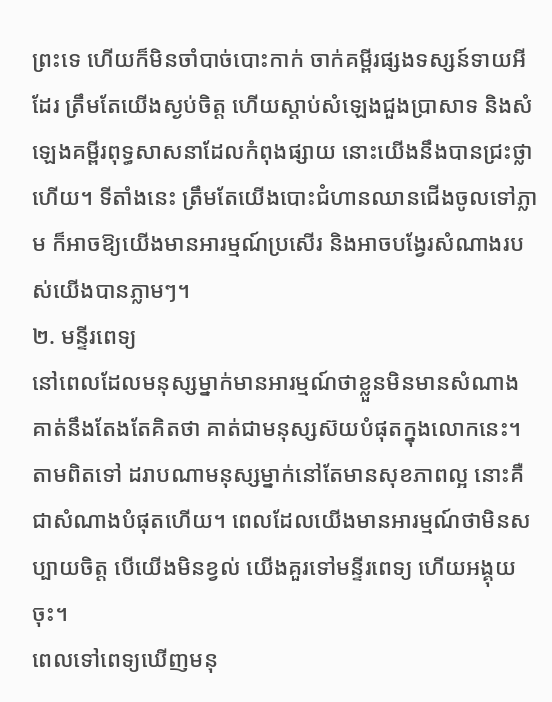ព្រះទេ ហើយក៏មិនចាំបាច់បោះកាក់ ចាក់គម្ពីរផ្សងទស្សន៍ទាយអីដែរ ត្រឹមតែយើងស្ងប់ចិត្ត ហើយស្តាប់សំឡេងជួងប្រាសាទ និងសំឡេងគម្ពីរពុទ្ធសាសនាដែលកំពុងផ្សាយ នោះយើងនឹងបានជ្រះថ្លាហើយ។ ទីតាំងនេះ ត្រឹមតែយើងបោះជំហានឈានជើងចូលទៅភ្លាម ក៏អាចឱ្យយើងមានអារម្មណ៍ប្រសើរ និងអាចបង្វែរសំណាងរបស់យើងបានភ្លាមៗ។
២. មន្ទីរពេទ្យ
នៅពេលដែលមនុស្សម្នាក់មានអារម្មណ៍ថាខ្លួនមិនមានសំណាង គាត់នឹងតែងតែគិតថា គាត់ជាមនុស្សស៊យបំផុតក្នុងលោកនេះ។ តាមពិតទៅ ដរាបណាមនុស្សម្នាក់នៅតែមានសុខភាពល្អ នោះគឺជាសំណាងបំផុតហើយ។ ពេលដែលយើងមានអារម្មណ៍ថាមិនសប្បាយចិត្ត បើយើងមិនខ្វល់ យើងគួរទៅមន្ទីរពេទ្យ ហើយអង្គុយចុះ។
ពេលទៅពេទ្យឃើញមនុ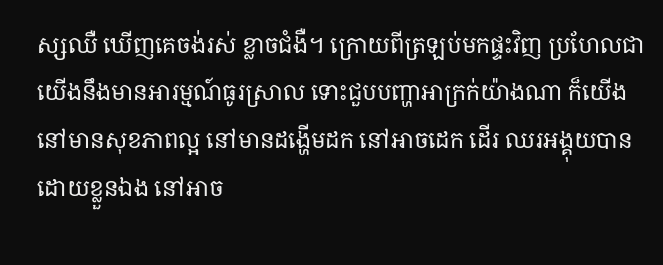ស្សឈឺ ឃើញគេចង់រស់ ខ្លាចជំងឺ។ ក្រោយពីត្រឡប់មកផ្ទះវិញ ប្រហែលជាយើងនឹងមានអារម្មណ៍ធូរស្រាល ទោះជួបបញ្ហាអាក្រក់យ៉ាងណា ក៏យើងនៅមានសុខភាពល្អ នៅមានដង្ហើមដក នៅអាចដេក ដើរ ឈរអង្គុយបានដោយខ្លួនឯង នៅអាច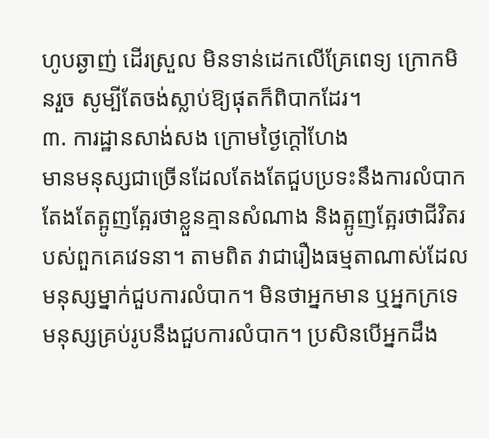ហូបឆ្ងាញ់ ដើរស្រួល មិនទាន់ដេកលើគ្រែពេទ្យ ក្រោកមិនរួច សូម្បីតែចង់ស្លាប់ឱ្យផុតក៏ពិបាកដែរ។
៣. ការដ្ឋានសាង់សង ក្រោមថ្ងៃក្ដៅហែង
មានមនុស្សជាច្រើនដែលតែងតែជួបប្រទះនឹងការលំបាក តែងតែត្អូញត្អែរថាខ្លួនគ្មានសំណាង និងត្អូញត្អែរថាជីវិតរបស់ពួកគេវេទនា។ តាមពិត វាជារឿងធម្មតាណាស់ដែលមនុស្សម្នាក់ជួបការលំបាក។ មិនថាអ្នកមាន ឬអ្នកក្រទេ មនុស្សគ្រប់រូបនឹងជួបការលំបាក។ ប្រសិនបើអ្នកដឹង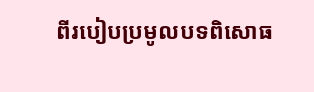ពីរបៀបប្រមូលបទពិសោធ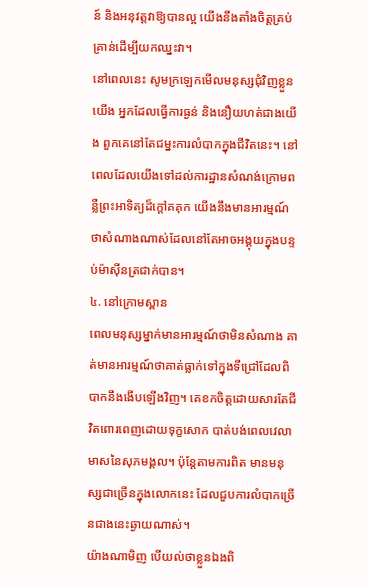ន៍ និងអនុវត្តវាឱ្យបានល្អ យើងនឹងតាំងចិត្តគ្រប់គ្រាន់ដើម្បីយកឈ្នះវា។
នៅពេលនេះ សូមក្រឡេកមើលមនុស្សជុំវិញខ្លួនយើង អ្នកដែលធ្វើការធ្ងន់ និងនឿយហត់ជាងយើង ពួកគេនៅតែជម្នះការលំបាកក្នុងជីវិតនេះ។ នៅពេលដែលយើងទៅដល់ការដ្ឋានសំណង់ក្រោមពន្លឺព្រះអាទិត្យដ៏ក្ដៅគគុក យើងនឹងមានអារម្មណ៍ថាសំណាងណាស់ដែលនៅតែអាចអង្គុយក្នុងបន្ទប់ម៉ាស៊ីនត្រជាក់បាន។
៤. នៅក្រោមស្ពាន
ពេលមនុស្សម្នាក់មានអារម្មណ៍ថាមិនសំណាង គាត់មានអារម្មណ៍ថាគាត់ធ្លាក់ទៅក្នុងទីជ្រៅដែលពិបាកនឹងងើបឡើងវិញ។ គេខកចិត្តដោយសារតែជីវិតពោរពេញដោយទុក្ខសោក បាត់បង់ពេលវេលាមាសនៃសុភមង្គល។ ប៉ុន្តែតាមការពិត មានមនុស្សជាច្រើនក្នុងលោកនេះ ដែលជួបការលំបាកច្រើនជាងនេះឆ្ងាយណាស់។
យ៉ាងណាមិញ បើយល់ថាខ្លួនឯងពិ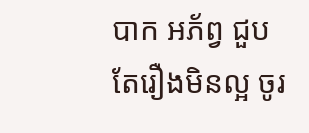បាក អភ័ព្វ ជួបតែរឿងមិនល្អ ចូរ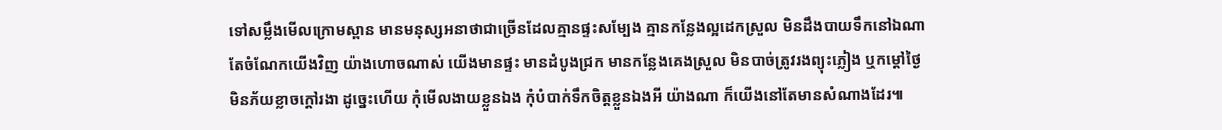ទៅសម្លឹងមើលក្រោមស្ពាន មានមនុស្សអនាថាជាច្រើនដែលគ្មានផ្ទះសម្បែង គ្មានកន្លែងល្អដេកស្រួល មិនដឹងបាយទឹកនៅឯណា តែចំណែកយើងវិញ យ៉ាងហោចណាស់ យើងមានផ្ទះ មានដំបូងជ្រក មានកន្លែងគេងស្រួល មិនបាច់ត្រូវរងព្យុះភ្លៀង ឬកម្ដៅថ្ងៃ មិនភ័យខ្លាចក្ដៅរងា ដូច្នេះហើយ កុំមើលងាយខ្លួនឯង កុំបំបាក់ទឹកចិត្តខ្លួនឯងអី យ៉ាងណា ក៏យើងនៅតែមានសំណាងដែរ៕